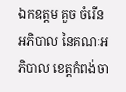ឯកឧត្ដម គួច ចំរើន អភិបាល នៃគណៈអភិបាល ខេត្តកំពង់ចា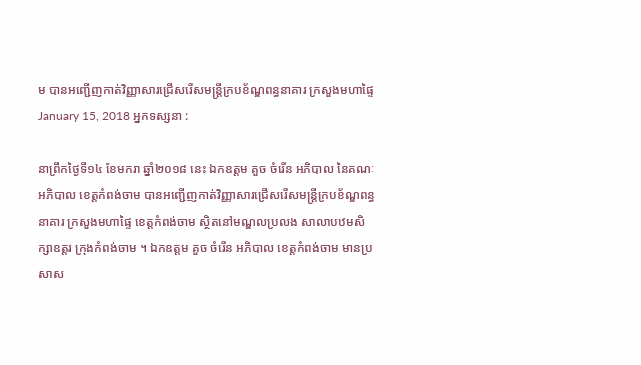ម បានអញ្ជើញកាត់វិញ្ញាសារជ្រើសរើសមន្ត្រីក្របខ័ណ្ឌពន្ធនាគារ ក្រសួងមហាផ្ទៃ
January 15, 2018 អ្នកទស្សនា :

នាព្រឹកថ្ងៃទី១៤ ខែមករា ឆ្នាំ២០១៨ នេះ ឯកឧត្ដម គួច ចំរើន អភិបាល នៃគណៈអភិបាល ខេត្តកំពង់ចាម បានអញ្ជើញកាត់វិញ្ញាសារជ្រើសរើសមន្ត្រីក្របខ័ណ្ឌពន្ធនាគារ ក្រសួងមហាផ្ទៃ ខេត្តកំពង់ចាម ស្ថិតនៅមណ្ឌលប្រលង សាលាបឋមសិក្សាឧត្ដរ ក្រុងកំពង់ចាម ។ ឯកឧត្ដម គួច ចំរើន អភិបាល ខេត្តកំពង់ចាម មានប្រសាស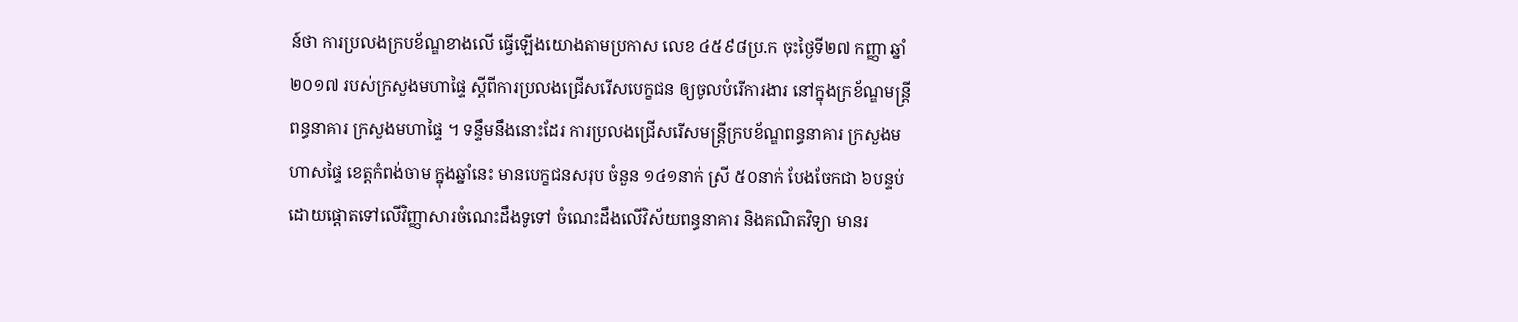ន៍ថា ការប្រលងក្របខ័ណ្ឌខាងលើ ធ្វើឡើងយោងតាមប្រកាស លេខ ៤៥៩៨ប្រ.ក ចុះថ្ងៃទី២៧ កញ្ញា ឆ្នាំ២០១៧ របស់ក្រសួងមហាផ្ទៃ ស្ដីពីការប្រលងជ្រើសរើសបេក្ខជន ឲ្យចូលបំរើការងារ នៅក្នុងក្រខ័ណ្ឌមន្ត្រីពន្ធនាគារ ក្រសួងមហាផ្ទៃ ។ ទន្ទឹមនឹងនោះដែរ ការប្រលងជ្រើសរើសមន្ត្រីក្របខ័ណ្ឌពន្ធនាគារ ក្រសួងមហាសផ្ទៃ ខេត្តកំពង់ចាម ក្នុងឆ្នាំនេះ មានបេក្ខជនសរុប ចំនួន ១៤១នាក់ ស្រី ៥០នាក់ បែងចែកជា ៦បន្ទប់ ដោយផ្ដោតទៅលើវិញ្ញាសារចំណេះដឹងទូទៅ ចំណេះដឹងលើវិស័យពន្ធនាគារ និងគណិតវិទ្យា មានរ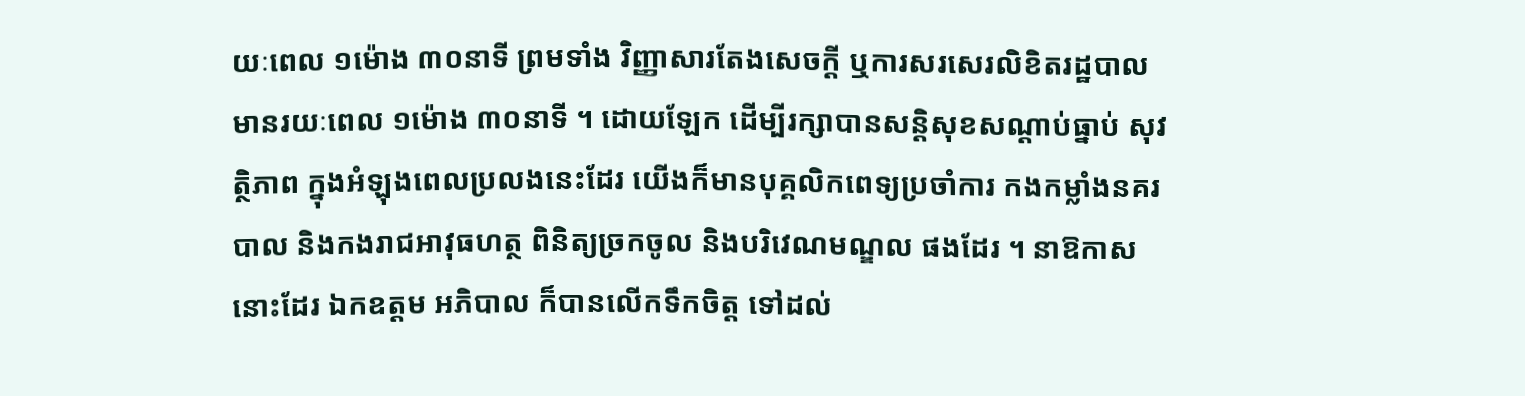យៈពេល ១ម៉ោង ៣០នាទី ព្រមទាំង វិញ្ញាសារតែងសេចក្ដី ឬការសរសេរលិខិតរដ្ឋបាល មានរយៈពេល ១ម៉ោង ៣០នាទី ។ ដោយឡែក ដើម្បីរក្សាបានសន្តិសុខសណ្ដាប់ធ្នាប់ សុវត្ថិភាព ក្នុងអំឡុងពេលប្រលងនេះដែរ យើងក៏មានបុគ្គលិកពេទ្យប្រចាំការ កងកម្លាំងនគរបាល និងកងរាជអាវុធហត្ថ ពិនិត្យច្រកចូល និងបរិវេណមណ្ឌល ផងដែរ ។ នាឱកាសនោះដែរ ឯកឧត្តម អភិបាល ក៏បានលើកទឹកចិត្ត ទៅដល់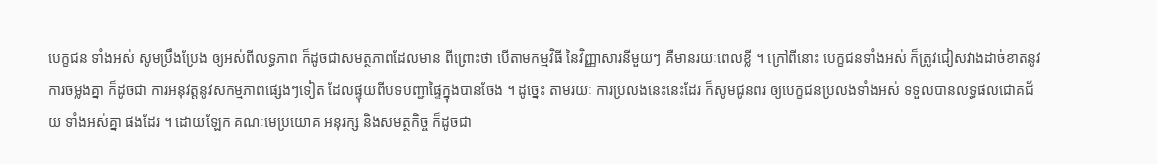បេក្ខជន ទាំងអស់ សូមប្រឹងប្រែង ឲ្យអស់ពីលទ្ធភាព ក៏ដូចជាសមត្ថភាពដែលមាន ពីព្រោះថា បើតាមកម្មវិធី នៃវិញ្ញាសារនីមួយៗ គឺមានរយៈពេលខ្លី ។ ក្រៅពីនោះ បេក្ខជនទាំងអស់ ក៏ត្រូវជៀសវាងដាច់ខាតនូវការចម្លងគ្នា ក៏ដូចជា ការអនុវត្តនូវសកម្មភាពផ្សេងៗទៀត ដែលផ្ទុយពីបទបញ្ជាផ្ទៃក្នុងបានចែង ។ ដូច្នេះ តាមរយៈ ការប្រលងនេះនេះដែរ ក៏សូមជូនពរ ឲ្យបេក្ខជនប្រលងទាំងអស់ ទទួលបានលទ្ធផលជោគជ័យ ទាំងអស់គ្នា ផងដែរ ។ ដោយឡែក គណៈមេប្រយោគ អនុរក្ស និងសមត្ថកិច្ច ក៏ដូចជា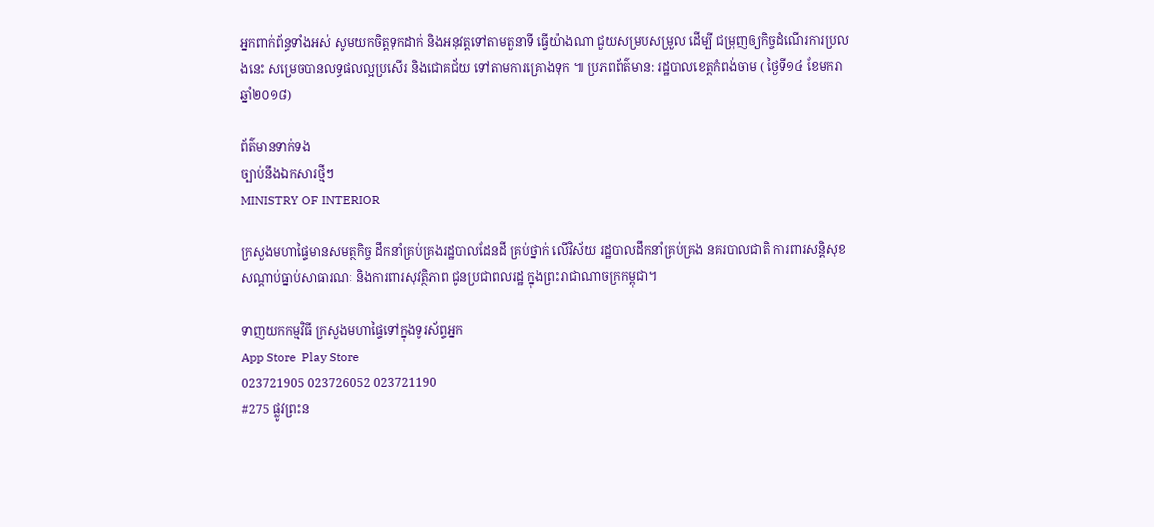អ្នកពាក់ព័ន្ធទាំងអស់ សូមយកចិត្តទុកដាក់ និងអនុវត្តទៅតាមតួនាទី ធ្វើយ៉ាងណា ជួយសម្របសម្រួល ដើម្បី ជម្រុញឲ្យកិច្ចដំណើរការប្រលងនេះ សម្រេចបានលទ្ធផលល្អប្រសើរ និងជោគជ័យ ទៅតាមការគ្រោងទុក ៕ ប្រភពព័ត៌មាន: រដ្ឋបាលខេត្តកំពង់ចាម ( ថ្ងៃទី១៤ ខែមករា ឆ្នាំ២០១៨)

ព័ត៌មានទាក់ទង
ច្បាប់នឹងឯកសារថ្មីៗ
MINISTRY OF INTERIOR

ក្រសួងមហាផ្ទៃមានសមត្ថកិច្ច ដឹកនាំគ្រប់គ្រងរដ្ឋបាលដែនដី គ្រប់ថ្នាក់ លើវិស័យ រដ្ឋបាលដឹកនាំគ្រប់គ្រង នគរបាលជាតិ ការពារសន្តិសុខសណ្តាប់ធ្នាប់សាធារណៈ និងការពារសុវត្ថិភាព ជូនប្រជាពលរដ្ឋ ក្នុងព្រះរាជាណាចក្រកម្ពុជា។

ទាញយកកម្មវិធី ក្រសួងមហាផ្ទៃទៅក្នុងទូរស័ព្ទអ្នក
App Store  Play Store
023721905 023726052 023721190
#275 ផ្លូវព្រះន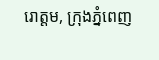រោត្តម, ក្រុងភ្នំពេញ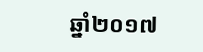ឆ្នាំ២០១៧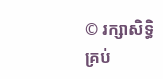© រក្សាសិទ្ធិគ្រប់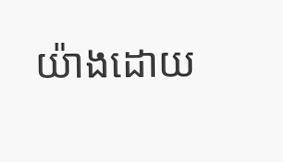យ៉ាងដោយ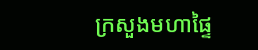ក្រសួងមហាផ្ទៃ